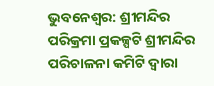ଭୁବନେଶ୍ୱର: ଶ୍ରୀମନ୍ଦିର ପରିକ୍ରମା ପ୍ରକଳ୍ପଟି ଶ୍ରୀମନ୍ଦିର ପରିଚାଳନା କମିଟି ଦ୍ୱାରା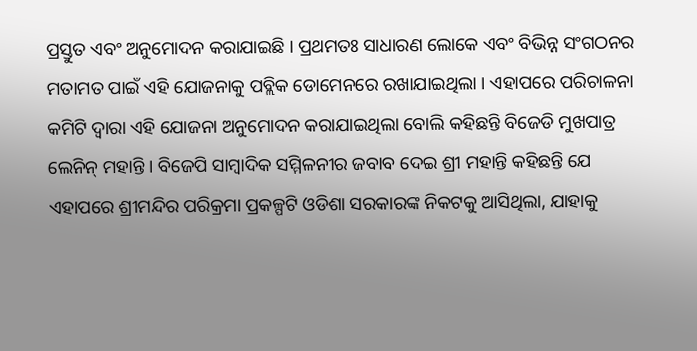ପ୍ରସ୍ତୁତ ଏବଂ ଅନୁମୋଦନ କରାଯାଇଛି । ପ୍ରଥମତଃ ସାଧାରଣ ଲୋକେ ଏବଂ ବିଭିନ୍ନ ସଂଗଠନର ମତାମତ ପାଇଁ ଏହି ଯୋଜନାକୁ ପବ୍ଲିକ ଡୋମେନରେ ରଖାଯାଇଥିଲା । ଏହାପରେ ପରିଚାଳନା କମିଟି ଦ୍ୱାରା ଏହି ଯୋଜନା ଅନୁମୋଦନ କରାଯାଇଥିଲା ବୋଲି କହିଛନ୍ତି ବିଜେଡି ମୁଖପାତ୍ର ଲେନିନ୍ ମହାନ୍ତି । ବିଜେପି ସାମ୍ବାଦିକ ସମ୍ମିଳନୀର ଜବାବ ଦେଇ ଶ୍ରୀ ମହାନ୍ତି କହିଛନ୍ତି ଯେ ଏହାପରେ ଶ୍ରୀମନ୍ଦିର ପରିକ୍ରମା ପ୍ରକଳ୍ପଟି ଓଡିଶା ସରକାରଙ୍କ ନିକଟକୁ ଆସିଥିଲା, ଯାହାକୁ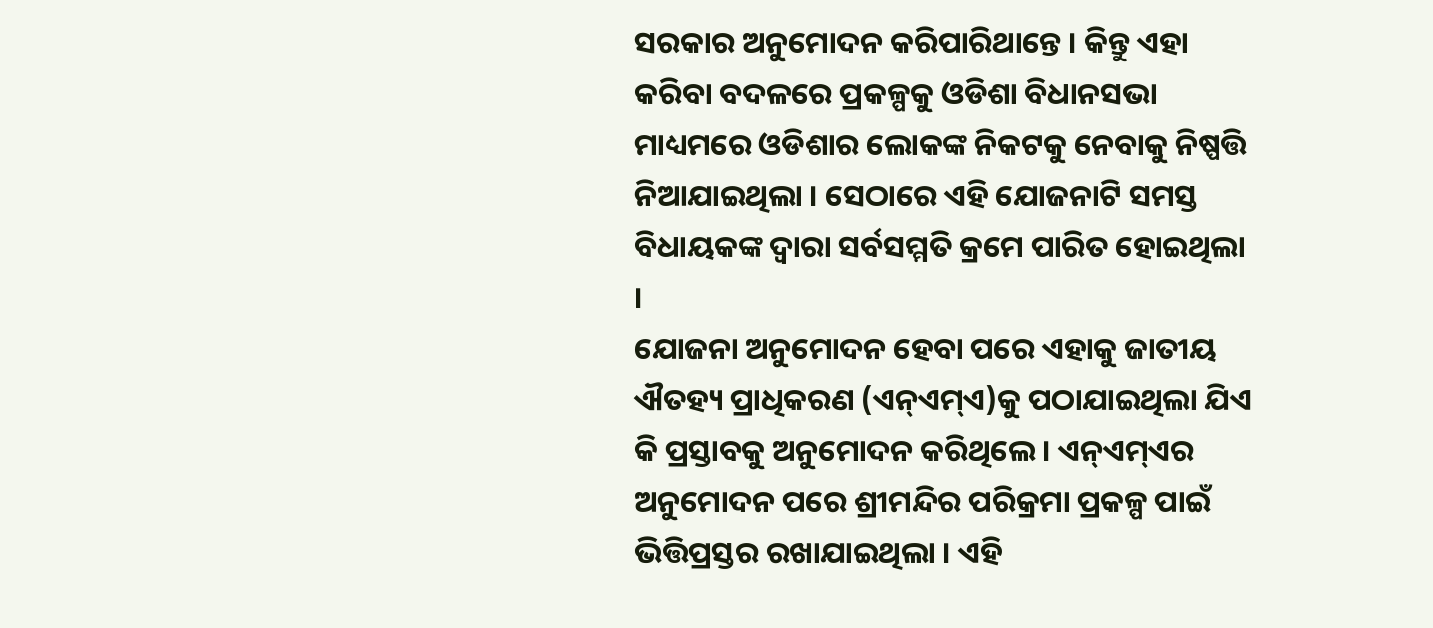ସରକାର ଅନୁମୋଦନ କରିପାରିଥାନ୍ତେ । କିନ୍ତୁ ଏହା କରିବା ବଦଳରେ ପ୍ରକଳ୍ପକୁ ଓଡିଶା ବିଧାନସଭା ମାଧ୍ୟମରେ ଓଡିଶାର ଲୋକଙ୍କ ନିକଟକୁ ନେବାକୁ ନିଷ୍ପତ୍ତି ନିଆଯାଇଥିଲା । ସେଠାରେ ଏହି ଯୋଜନାଟି ସମସ୍ତ ବିଧାୟକଙ୍କ ଦ୍ୱାରା ସର୍ବସମ୍ମତି କ୍ରମେ ପାରିତ ହୋଇଥିଲା ।
ଯୋଜନା ଅନୁମୋଦନ ହେବା ପରେ ଏହାକୁ ଜାତୀୟ ଐତହ୍ୟ ପ୍ରାଧିକରଣ (ଏନ୍ଏମ୍ଏ)କୁ ପଠାଯାଇଥିଲା ଯିଏ କି ପ୍ରସ୍ତାବକୁ ଅନୁମୋଦନ କରିଥିଲେ । ଏନ୍ଏମ୍ଏର ଅନୁମୋଦନ ପରେ ଶ୍ରୀମନ୍ଦିର ପରିକ୍ରମା ପ୍ରକଳ୍ପ ପାଇଁ ଭିତ୍ତିପ୍ରସ୍ତର ରଖାଯାଇଥିଲା । ଏହି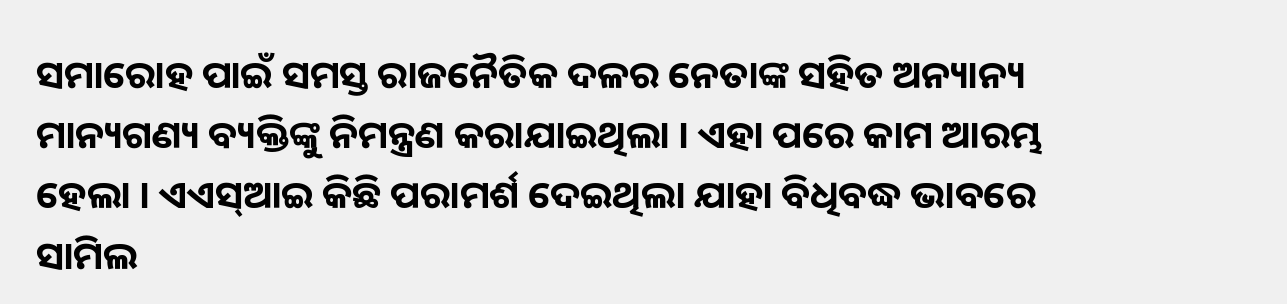ସମାରୋହ ପାଇଁ ସମସ୍ତ ରାଜନୈତିକ ଦଳର ନେତାଙ୍କ ସହିତ ଅନ୍ୟାନ୍ୟ ମାନ୍ୟଗଣ୍ୟ ବ୍ୟକ୍ତିଙ୍କୁ ନିମନ୍ତ୍ରଣ କରାଯାଇଥିଲା । ଏହା ପରେ କାମ ଆରମ୍ଭ ହେଲା । ଏଏସ୍ଆଇ କିଛି ପରାମର୍ଶ ଦେଇଥିଲା ଯାହା ବିଧିବଦ୍ଧ ଭାବରେ ସାମିଲ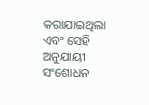କରାଯାଇଥିଲା ଏବଂ ସେହି ଅନୁଯାୟୀ ସଂଶୋଧନ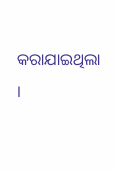କରାଯାଇଥିଲା ।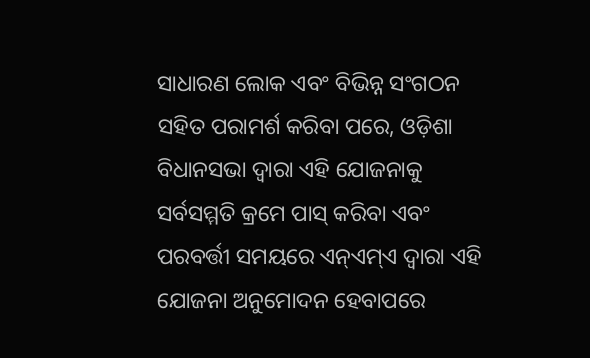ସାଧାରଣ ଲୋକ ଏବଂ ବିଭିନ୍ନ ସଂଗଠନ ସହିତ ପରାମର୍ଶ କରିବା ପରେ, ଓଡ଼ିଶା ବିଧାନସଭା ଦ୍ୱାରା ଏହି ଯୋଜନାକୁ ସର୍ବସମ୍ମତି କ୍ରମେ ପାସ୍ କରିବା ଏବଂ ପରବର୍ତ୍ତୀ ସମୟରେ ଏନ୍ଏମ୍ଏ ଦ୍ୱାରା ଏହି ଯୋଜନା ଅନୁମୋଦନ ହେବାପରେ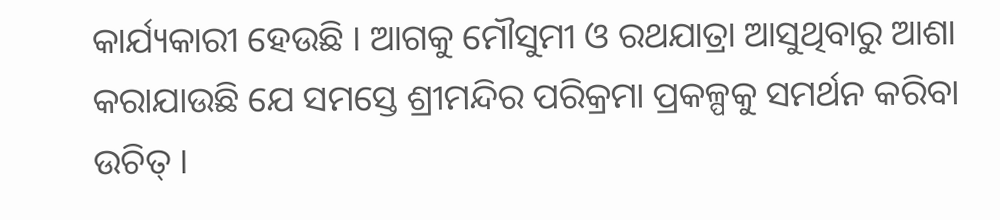କାର୍ଯ୍ୟକାରୀ ହେଉଛି । ଆଗକୁ ମୌସୁମୀ ଓ ରଥଯାତ୍ରା ଆସୁଥିବାରୁ ଆଶା କରାଯାଉଛି ଯେ ସମସ୍ତେ ଶ୍ରୀମନ୍ଦିର ପରିକ୍ରମା ପ୍ରକଳ୍ପକୁ ସମର୍ଥନ କରିବା ଉଚିତ୍ ।